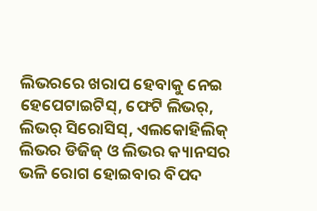ଲିଭରରେ ଖରାପ ହେବାକୁ ନେଇ ହେପେଟାଇଟିସ୍, ଫେଟି ଲିଭର୍, ଲିଭର୍ ସିରୋସିସ୍, ଏଲକୋହିଲିକ୍ ଲିଭର ଡିଜିଜ୍ ଓ ଲିଭର କ୍ୟାନସର ଭଳି ରୋଗ ହୋଇବାର ବିପଦ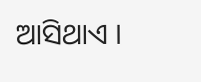ଆସିଥାଏ ।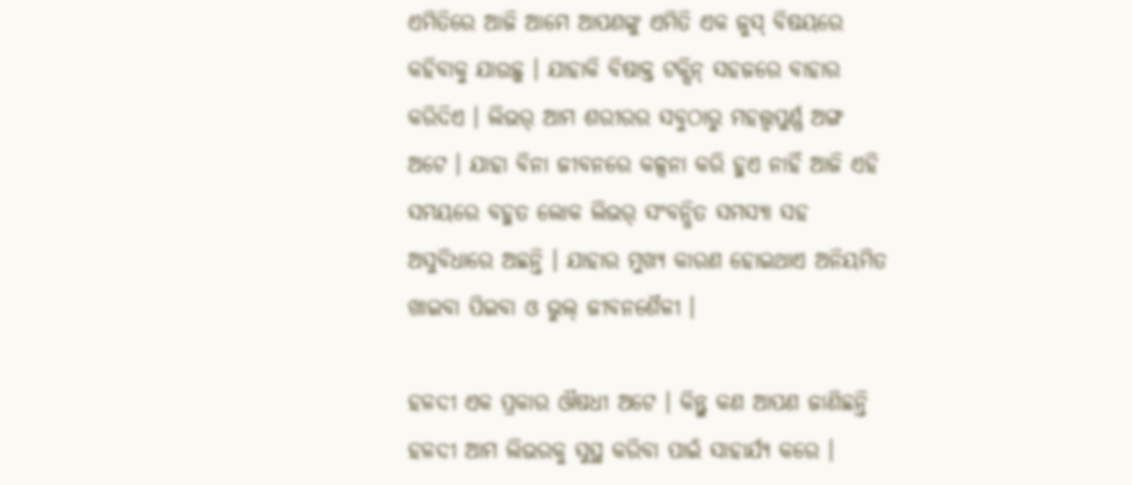ଏମିତିରେ ଆଜି ଆମେ ଆପଣଙ୍କୁ ଏମିତି ଏକ ଜୁସ୍ ବିଷୟରେ କହିବାକୁ ଯାଉଛୁ । ଯାହାକି ବିଷାକ୍ତ ଟକ୍ସିନ୍ ସହଜରେ ବାହାର କରିଦିଏ । ଲିଭର୍ ଆମ ଶରୀରର ସବୁଠାରୁ ମହତ୍ତ୍ୱପୁର୍ଣ୍ଣ ଅଙ୍ଗ ଅଟେ । ଯାହା ବିନା ଜୀବନରେ କଳ୍ପନା କରି ହୁଏ ନାହିଁ ଆଜି ଏହି ସମୟରେ ବହୁତ ଲୋକ ଲିଭର୍ ସଂବନ୍ଧିତ ସମସ୍ୟା ସହ ଅସୁବିଧାରେ ଅଛନ୍ତି । ଯାହାର ମୁଖ୍ୟ କାରଣ ହୋଇଥାଏ ଅନିୟମିତ ଖାଇବା ପିଇବା ଓ ଭୁଲ୍ ଜୀବନଶୈଳୀ ।

ହଳଦୀ ଏକ ପ୍ରକାର ଔଷଧୀ ଅଟେ । କିନ୍ତୁ କଣ ଆପଣ ଜାଣିଛନ୍ତି ହଳଦୀ ଆମ ଲିଭରକୁ ସୁସ୍ଥ କରିବା ପାଇଁ ସାହାର୍ଯ୍ୟ କରେ ।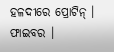ହଳଦୀରେ ପ୍ରୋଟିନ୍ । ଫାଇବର ।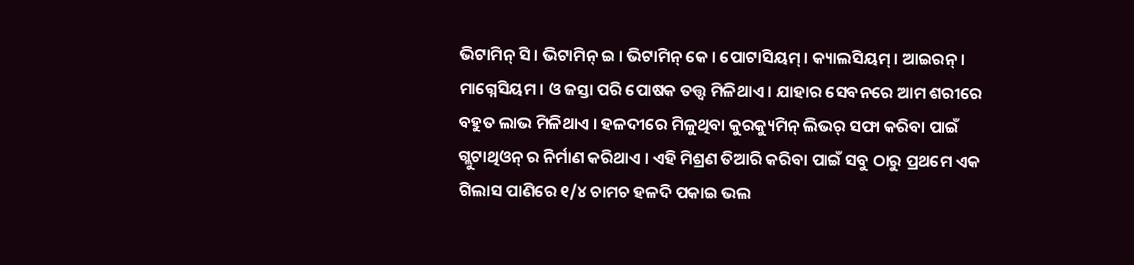ଭିଟାମିନ୍ ସି । ଭିଟାମିନ୍ ଇ । ଭିଟାମିନ୍ କେ । ପୋଟାସିୟମ୍ । କ୍ୟାଲସିୟମ୍ । ଆଇରନ୍ । ମାଗ୍ନେସିୟମ । ଓ ଜସ୍ତା ପରି ପୋଷକ ତତ୍ତ୍ୱ ମିଳିଥାଏ । ଯାହାର ସେବନରେ ଆମ ଶରୀରେ ବହୁତ ଲାଭ ମିଳିଥାଏ । ହଳଦୀରେ ମିଳୁଥିବା କୁରକ୍ୟୁମିନ୍ ଲିଭର୍ ସଫା କରିବା ପାଇଁ ଗ୍ଲୁଟାଥିଓନ୍ ର ନିର୍ମାଣ କରିଥାଏ । ଏହି ମିଶ୍ରଣ ତିଆରି କରିବା ପାଇଁ ସବୁ ଠାରୁ ପ୍ରଥମେ ଏକ ଗିଲାସ ପାଣିରେ ୧/୪ ଚାମଚ ହଳଦି ପକାଇ ଭଲ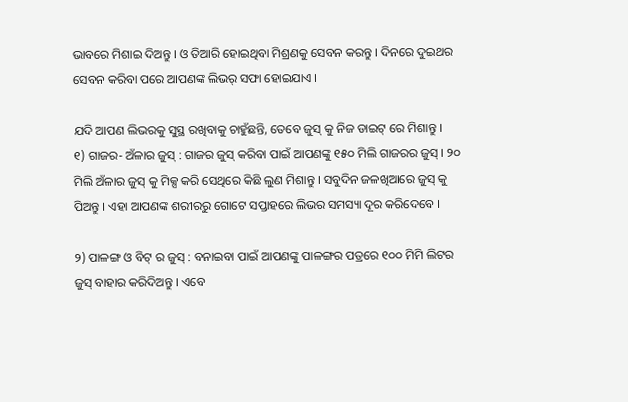ଭାବରେ ମିଶାଇ ଦିଅନ୍ତୁ । ଓ ତିଆରି ହୋଇଥିବା ମିଶ୍ରଣକୁ ସେବନ କରନ୍ତୁ । ଦିନରେ ଦୁଇଥର ସେବନ କରିବା ପରେ ଆପଣଙ୍କ ଲିଭର୍ ସଫା ହୋଇଯାଏ ।

ଯଦି ଆପଣ ଲିଭରକୁ ସୁସ୍ଥ ରଖିବାକୁ ଚାହୁଁଛନ୍ତି, ତେବେ ଜୁସ୍ କୁ ନିଜ ଡାଇଟ୍ ରେ ମିଶାନ୍ତୁ ।
୧) ଗାଜର- ଅଁଳାର ଜୁସ୍ : ଗାଜର ଜୁସ୍ କରିବା ପାଇଁ ଆପଣଙ୍କୁ ୧୫୦ ମିଲି ଗାଜରର ଜୁସ୍ । ୨୦ ମିଲି ଅଁଳାର ଜୁସ୍ କୁ ମିକ୍ସ କରି ସେଥିରେ କିଛି ଲୁଣ ମିଶାନ୍ତୁ । ସବୁଦିନ ଜଳଖିଆରେ ଜୁସ୍ କୁ ପିଅନ୍ତୁ । ଏହା ଆପଣଙ୍କ ଶରୀରରୁ ଗୋଟେ ସପ୍ତାହରେ ଲିଭର ସମସ୍ୟା ଦୂର କରିଦେବେ ।

୨) ପାଳଙ୍ଗ ଓ ବିଟ୍ ର ଜୁସ୍ : ବନାଇବା ପାଇଁ ଆପଣଙ୍କୁ ପାଳଙ୍ଗର ପତ୍ରରେ ୧୦୦ ମିମି ଲିଟର ଜୁସ୍ ବାହାର କରିଦିଅନ୍ତୁ । ଏବେ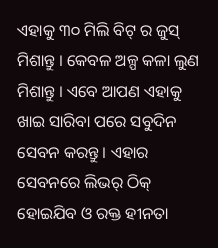ଏହାକୁ ୩୦ ମିଲି ବିଟ୍ ର ଜୁସ୍ ମିଶାନ୍ତୁ । କେବଳ ଅଳ୍ପ କଳା ଲୁଣ ମିଶାନ୍ତୁ । ଏବେ ଆପଣ ଏହାକୁ ଖାଇ ସାରିବା ପରେ ସବୁଦିନ ସେବନ କରନ୍ତୁ । ଏହାର ସେବନରେ ଲିଭର୍ ଠିକ୍ ହୋଇଯିବ ଓ ରକ୍ତ ହୀନତା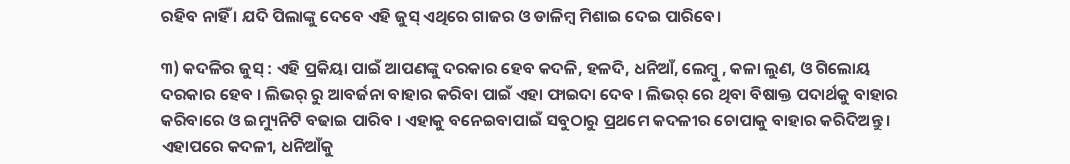ରହିବ ନାହିଁ । ଯଦି ପିଲାଙ୍କୁ ଦେବେ ଏହି ଜୁସ୍ ଏଥିରେ ଗାଜର ଓ ଡାଳିମ୍ବ ମିଶାଇ ଦେଇ ପାରିବେ।

୩) କଦଳିର ଜୁସ୍ : ଏହି ପ୍ରକିୟା ପାଇଁ ଆପଣଙ୍କୁ ଦରକାର ହେବ କଦଳି, ହଳଦି, ଧନିଆଁ, ଲେମ୍ବୁ , କଳା ଲୁଣ, ଓ ଗିଲୋୟ ଦରକାର ହେବ । ଲିଭର୍ ରୁ ଆବର୍ଜନା ବାହାର କରିବା ପାଇଁ ଏହା ଫାଇଦା ଦେବ । ଲିଭର୍ ରେ ଥିବା ବିଷାକ୍ତ ପଦାର୍ଥକୁ ବାହାର କରିବାରେ ଓ ଇମ୍ୟୁନିଟି ବଢାଇ ପାରିବ । ଏହାକୁ ବନେଇବାପାଇଁ ସବୁଠାରୁ ପ୍ରଥମେ କଦଳୀର ଚୋପାକୁ ବାହାର କରିଦିଅନ୍ତୁ । ଏହାପରେ କଦଳୀ, ଧନିଆଁକୁ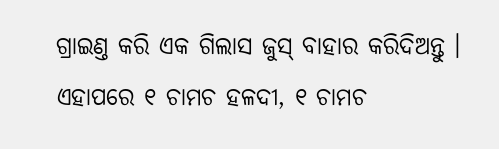ଗ୍ରାଇଣ୍ତ କରି ଏକ ଗିଲାସ ଜୁସ୍ ବାହାର କରିଦିଅନ୍ତୁ । ଏହାପରେ ୧ ଚାମଚ ହଳଦୀ, ୧ ଚାମଚ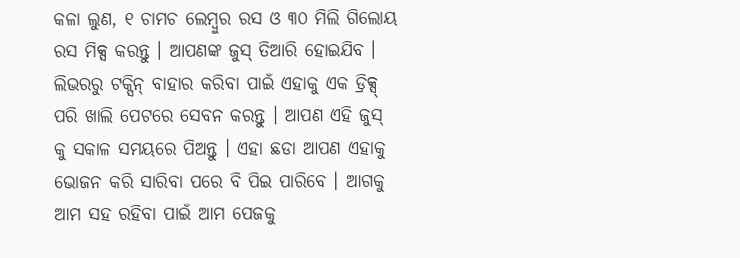କଳା ଲୁଣ, ୧ ଚାମଚ ଲେମ୍ବୁର ରସ ଓ ୩୦ ମିଲି ଗିଲୋୟ ରସ ମିକ୍ସ କରନ୍ତୁ । ଆପଣଙ୍କ ଜୁସ୍ ତିଆରି ହୋଇଯିବ । ଲିଭରରୁ ଟକ୍ସିନ୍ ବାହାର କରିବା ପାଇଁ ଏହାକୁ ଏକ ଡ୍ରିକ୍ସ୍ ପରି ଖାଲି ପେଟରେ ସେବନ କରନ୍ତୁ । ଆପଣ ଏହି ଜୁସ୍ କୁ ସକାଳ ସମୟରେ ପିଅନ୍ତୁ । ଏହା ଛଡା ଆପଣ ଏହାକୁ ଭୋଜନ କରି ସାରିବା ପରେ ବି ପିଇ ପାରିବେ । ଆଗକୁ ଆମ ସହ ରହିବା ପାଇଁ ଆମ ପେଜକୁ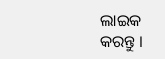ଲାଇକ କରନ୍ତୁ ।